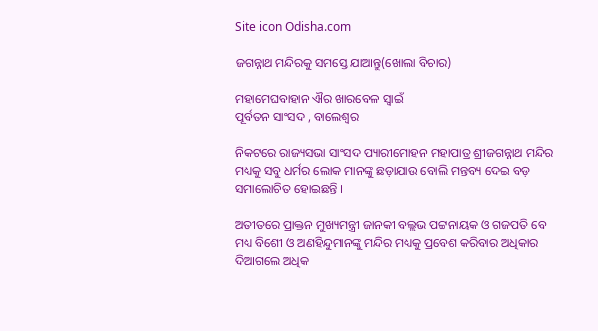Site icon Odisha.com

ଜଗନ୍ନାଥ ମନ୍ଦିରକୁ ସମସ୍ତେ ଯାଆନ୍ତୁ(ଖୋଲା ବିଚାର)

ମହାମେଘବାହାନ ଐର ଖାରବେଳ ସ୍ୱାଇଁ
ପୂର୍ବତନ ସାଂସଦ , ବାଲେଶ୍ୱର

ନିକଟରେ ରାଜ୍ୟସଭା ସାଂସଦ ପ୍ୟାରୀମୋହନ ମହାପାତ୍ର ଶ୍ରୀଜଗନ୍ନାଥ ମନ୍ଦିର ମଧ୍ୟକୁ ସବୁ ଧର୍ମର ଲୋକ ମାନଙ୍କୁ ଛଡ଼ାଯାଉ ବୋଲି ମନ୍ତବ୍ୟ ଦେଇ ବଡ଼ ସମାଲୋଚିତ ହୋଇଛନ୍ତି ।

ଅତୀତରେ ପ୍ରାକ୍ତନ ମୁଖ୍ୟମନ୍ତ୍ରୀ ଜାନକୀ ବଲ୍ଲଭ ପଟ୍ଟନାୟକ ଓ ଗଜପତି ବେ ମଧ୍ୟ ବିଶେୀ ଓ ଅଣହିନ୍ଦୁମାନଙ୍କୁ ମନ୍ଦିର ମଧ୍ୟକୁ ପ୍ରବେଶ କରିବାର ଅଧିକାର ଦିଆଗଲେ ଅଧିକ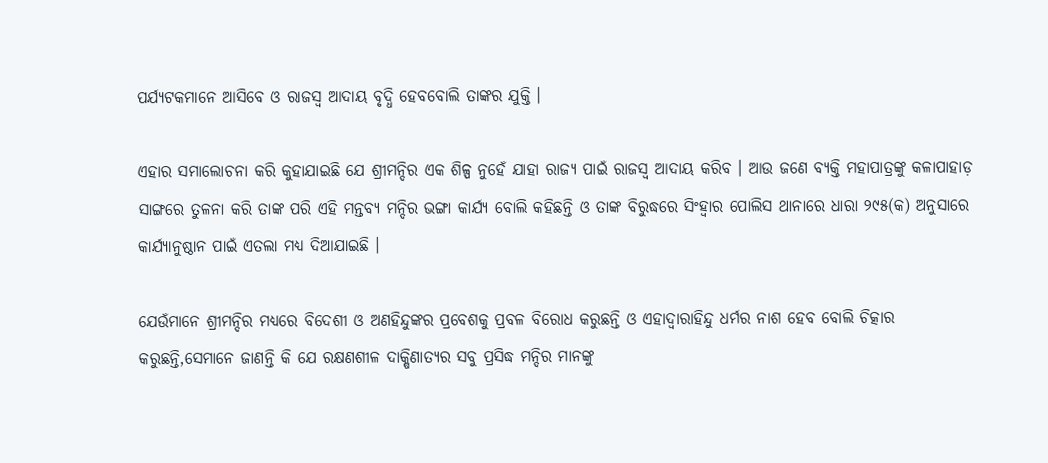ପର୍ଯ୍ୟଟକମାନେ ଆସିବେ ଓ ରାଜସ୍ୱ ଆଦାୟ ବୃଦ୍ଧି ହେବବୋଲି ତାଙ୍କର ଯୁକ୍ତି ।

ଏହାର ସମାଲୋଚନା କରି କୁହାଯାଇଛି ଯେ ଶ୍ରୀମନ୍ଦିର ଏକ ଶିଳ୍ପ ନୁହେଁ ଯାହା ରାଜ୍ୟ ପାଇଁ ରାଜସ୍ୱ ଆଦାୟ କରିବ । ଆଉ ଜଣେ ବ୍ୟକ୍ତି ମହାପାତ୍ରଙ୍କୁ କଳାପାହାଡ଼ ସାଙ୍ଗରେ ତୁଳନା କରି ତାଙ୍କ ପରି ଏହି ମନ୍ତବ୍ୟ ମନ୍ଦିର ଭଙ୍ଗା କାର୍ଯ୍ୟ ବୋଲି କହିଛନ୍ତି ଓ ତାଙ୍କ ବିରୁଦ୍ଧରେ ସିଂହ୍ୱାର ପୋଲିସ ଥାନାରେ ଧାରା ୨୯୫(କ) ଅନୁସାରେ କାର୍ଯ୍ୟାନୁଷ୍ଠାନ ପାଇଁ ଏତଲା ମଧ୍ୟ ଦିଆଯାଇଛି ।

ଯେଉଁମାନେ ଶ୍ରୀମନ୍ଦିର ମଧ୍ୟରେ ବିଦେଶୀ ଓ ଅଣହିନ୍ଦୁଙ୍କର ପ୍ରବେଶକୁ ପ୍ରବଳ ବିରୋଧ କରୁଛନ୍ତି ଓ ଏହାଦ୍ୱାରାହିନ୍ଦୁ ଧର୍ମର ନାଶ ହେବ ବୋଲି ଚିତ୍କାର କରୁଛନ୍ତି,ସେମାନେ ଜାଣନ୍ତି କି ଯେ ରକ୍ଷଣଶୀଳ ଦାକ୍ଷିଣାତ୍ୟର ସବୁ ପ୍ରସିଦ୍ଧ ମନ୍ଦିର ମାନଙ୍କୁ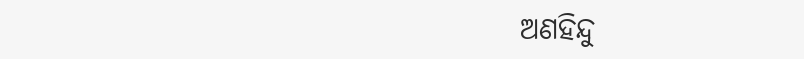ଅଣହିନ୍ଦୁ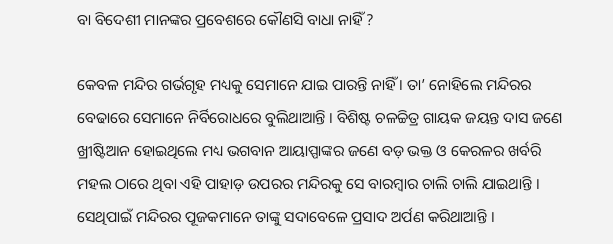ବା ବିଦେଶୀ ମାନଙ୍କର ପ୍ରବେଶରେ କୌଣସି ବାଧା ନାହିଁ ?

କେବଳ ମନ୍ଦିର ଗର୍ଭଗୃହ ମଧ୍ୟକୁ ସେମାନେ ଯାଇ ପାରନ୍ତି ନାହିଁ । ତା’ ନୋହିଲେ ମନ୍ଦିରର ବେଢାରେ ସେମାନେ ନିର୍ବିରୋଧରେ ବୁଲିଥାଆନ୍ତି । ବିଶିଷ୍ଟ ଚଳଚ୍ଚିତ୍ର ଗାୟକ ଜୟନ୍ତ ଦାସ ଜଣେ ଖ୍ରୀଷ୍ଟିଆନ ହୋଇଥିଲେ ମଧ୍ୟ ଭଗବାନ ଆୟାପ୍ପାଙ୍କର ଜଣେ ବଡ଼ ଭକ୍ତ ଓ କେରଳର ଖର୍ବରି ମହଲ ଠାରେ ଥିବା ଏହି ପାହାଡ଼ ଉପରର ମନ୍ଦିରକୁ ସେ ବାରମ୍ବାର ଚାଲି ଚାଲି ଯାଇଥାନ୍ତି । ସେଥିପାଇଁ ମନ୍ଦିରର ପୂଜକମାନେ ତାଙ୍କୁ ସଦାବେଳେ ପ୍ରସାଦ ଅର୍ପଣ କରିଥାଆନ୍ତି ।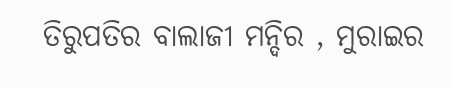ତିରୁପତିର ବାଲାଜୀ ମନ୍ଦିର , ମୁରାଇର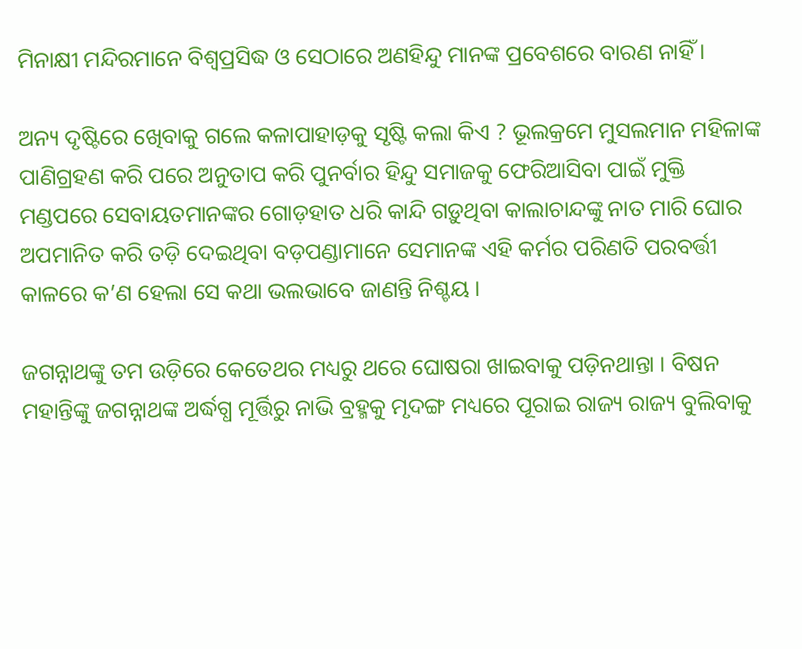ମିନାକ୍ଷୀ ମନ୍ଦିରମାନେ ବିଶ୍ୱପ୍ରସିଦ୍ଧ ଓ ସେଠାରେ ଅଣହିନ୍ଦୁ ମାନଙ୍କ ପ୍ରବେଶରେ ବାରଣ ନାହିଁ ।

ଅନ୍ୟ ଦୃଷ୍ଟିରେ ଖେିବାକୁ ଗଲେ କଳାପାହାଡ଼କୁ ସୃଷ୍ଟି କଲା କିଏ ? ଭୂଲକ୍ରମେ ମୁସଲମାନ ମହିଳାଙ୍କ ପାଣିଗ୍ରହଣ କରି ପରେ ଅନୁତାପ କରି ପୁନର୍ବାର ହିନ୍ଦୁ ସମାଜକୁ ଫେରିଆସିବା ପାଇଁ ମୁକ୍ତି ମଣ୍ଡପରେ ସେବାୟତମାନଙ୍କର ଗୋଡ଼ହାତ ଧରି କାନ୍ଦି ଗଡ଼ୁଥିବା କାଲାଚାନ୍ଦଙ୍କୁ ନାତ ମାରି ଘୋର ଅପମାନିତ କରି ତଡ଼ି ଦେଇଥିବା ବଡ଼ପଣ୍ଡାମାନେ ସେମାନଙ୍କ ଏହି କର୍ମର ପରିଣତି ପରବର୍ତ୍ତୀ କାଳରେ କ’ଣ ହେଲା ସେ କଥା ଭଲଭାବେ ଜାଣନ୍ତି ନିଶ୍ଚୟ ।

ଜଗନ୍ନାଥଙ୍କୁ ତମ ଉଡ଼ିରେ କେତେଥର ମଧ୍ୟରୁ ଥରେ ଘୋଷରା ଖାଇବାକୁ ପଡ଼ିନଥାନ୍ତା । ବିଷନ ମହାନ୍ତିଙ୍କୁ ଜଗନ୍ନାଥଙ୍କ ଅର୍ଦ୍ଧଗ୍ଧ ମୂର୍ତ୍ତିରୁ ନାଭି ବ୍ରହ୍ମକୁ ମୃଦଙ୍ଗ ମଧ୍ୟରେ ପୂରାଇ ରାଜ୍ୟ ରାଜ୍ୟ ବୁଲିବାକୁ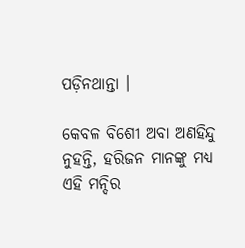ପଡ଼ିନଥାନ୍ତା ।

କେବଳ ବିଶେୀ ଅବା ଅଣହିନ୍ଦୁ ନୁହନ୍ତି, ହରିଜନ ମାନଙ୍କୁ ମଧ୍ୟ ଏହି ମନ୍ଦିର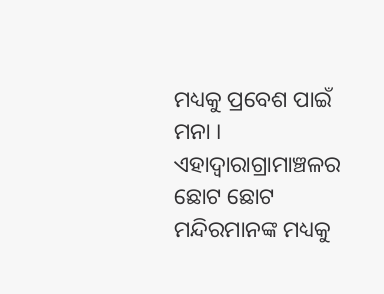ମଧ୍ୟକୁ ପ୍ରବେଶ ପାଇଁ ମନା । ଏହାଦ୍ୱାରାଗ୍ରାମାଞ୍ଚଳର ଛୋଟ ଛୋଟ ମନ୍ଦିରମାନଙ୍କ ମଧ୍ୟକୁ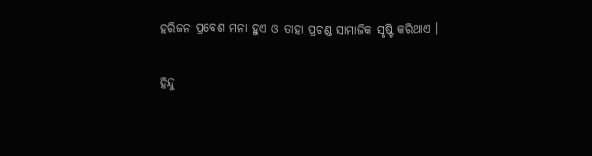ହରିଜନ ପ୍ରବେଶ ମନା ହୁଏ ଓ ତାହା ପ୍ରଚଣ୍ଡ ସାମାଜିକ ସୃଷ୍ଟି କରିଥାଏ ।

ହିନ୍ଦୁ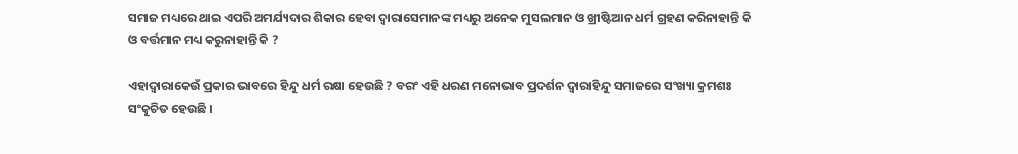ସମାଜ ମଧ୍ୟରେ ଥାଇ ଏପରି ଅମର୍ଯ୍ୟଦାର ଶିକାର ହେବା ଦ୍ୱାରାସେମାନଙ୍କ ମଧ୍ୟରୁ ଅନେକ ମୁସଲମାନ ଓ ଖ୍ରୀଷ୍ଟିଆନ ଧର୍ମ ଗ୍ରହଣ କରିନାହାନ୍ତି କି ଓ ବର୍ତ୍ତମାନ ମଧ୍ୟ କରୁନାହାନ୍ତି କି ?

ଏହାଦ୍ୱାରାକେଉଁ ପ୍ରକାର ଭାବରେ ହିନ୍ଦୁ ଧର୍ମ ରକ୍ଷା ହେଉଛି ? ବରଂ ଏହି ଧରଣ ମନୋଭାବ ପ୍ରଦର୍ଶନ ଦ୍ୱାରାହିନ୍ଦୁ ସମାଜରେ ସଂଖ୍ୟା କ୍ରମଶଃ ସଂକୁଚିତ ହେଉଛି ।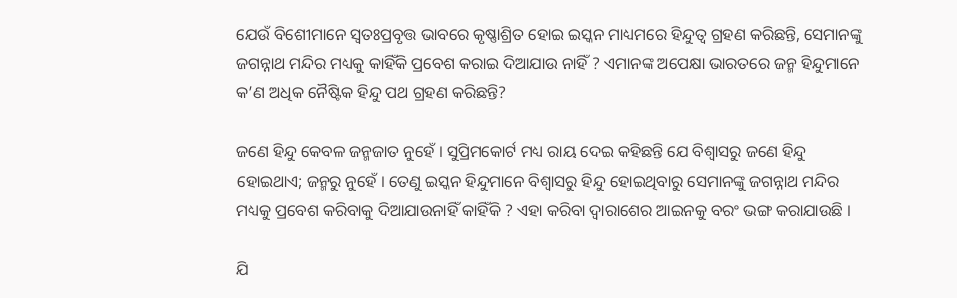ଯେଉଁ ବିଶେୀମାନେ ସ୍ୱତଃପ୍ରବୃତ୍ତ ଭାବରେ କୃଷ୍ଣାଶ୍ରିତ ହୋଇ ଇସ୍କନ ମାଧ୍ୟମରେ ହିନ୍ଦୁତ୍ୱ ଗ୍ରହଣ କରିଛନ୍ତି, ସେମାନଙ୍କୁ ଜଗନ୍ନାଥ ମନ୍ଦିର ମଧ୍ୟକୁ କାହିଁକି ପ୍ରବେଶ କରାଇ ଦିଆଯାଉ ନାହିଁ ? ଏମାନଙ୍କ ଅପେକ୍ଷା ଭାରତରେ ଜନ୍ମ ହିନ୍ଦୁମାନେ କ’ଣ ଅଧିକ ନୈଷ୍ଟିକ ହିନ୍ଦୁ ପଥ ଗ୍ରହଣ କରିଛନ୍ତି?

ଜଣେ ହିନ୍ଦୁ କେବଳ ଜନ୍ମଜାତ ନୁହେଁ । ସୁପ୍ରିମକୋର୍ଟ ମଧ୍ୟ ରାୟ ଦେଇ କହିଛନ୍ତି ଯେ ବିଶ୍ୱାସରୁ ଜଣେ ହିନ୍ଦୁ ହୋଇଥାଏ; ଜନ୍ମରୁ ନୁହେଁ । ତେଣୁ ଇସ୍କନ ହିନ୍ଦୁମାନେ ବିଶ୍ୱାସରୁ ହିନ୍ଦୁ ହୋଇଥିବାରୁ ସେମାନଙ୍କୁ ଜଗନ୍ନାଥ ମନ୍ଦିର ମଧ୍ୟକୁ ପ୍ରବେଶ କରିବାକୁ ଦିଆଯାଉନାହିଁ କାହିଁକି ? ଏହା କରିବା ଦ୍ୱାରାଶେର ଆଇନକୁ ବରଂ ଭଙ୍ଗ କରାଯାଉଛି ।

ଯି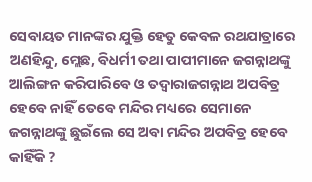ସେବାୟତ ମାନଙ୍କର ଯୁକ୍ତି ହେତୁ କେବଳ ରଥଯାତ୍ରାରେ ଅଣହିନ୍ଦୁ, ମ୍ଲେଛ, ବିଧର୍ମୀ ତଥା ପାପୀମାନେ ଜଗନ୍ନାଥଙ୍କୁ ଆଲିଙ୍ଗନ କରିପାରିବେ ଓ ତଦ୍ୱାରାଜଗନ୍ନାଥ ଅପବିତ୍ର ହେବେ ନାହିଁ ତେବେ ମନ୍ଦିର ମଧ୍ୟରେ ସେମାନେ ଜଗନ୍ନାଥଙ୍କୁ ଛୁଇଁଲେ ସେ ଅବା ମନ୍ଦିର ଅପବିତ୍ର ହେବେ କାହିଁକି ?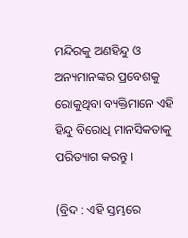ମନ୍ଦିରକୁ ଅଣହିନ୍ଦୁ ଓ ଅନ୍ୟମାନଙ୍କର ପ୍ରବେଶକୁ ରୋକୁଥିବା ବ୍ୟକ୍ତିମାନେ ଏହି ହିନ୍ଦୁ ବିରୋଧି ମାନସିକତାକୁ ପରିତ୍ୟାଗ କରନ୍ତୁ ।

(ବ୍ରିଦ : ଏହି ସ୍ତମ୍ଭରେ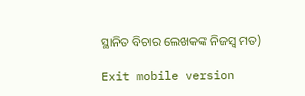ସ୍ଥାନିତ ବିଚାର ଲେଖକଙ୍କ ନିଜସ୍ୱ ମତ)

Exit mobile version